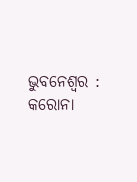ଭୁବନେଶ୍ଵର : କରୋନା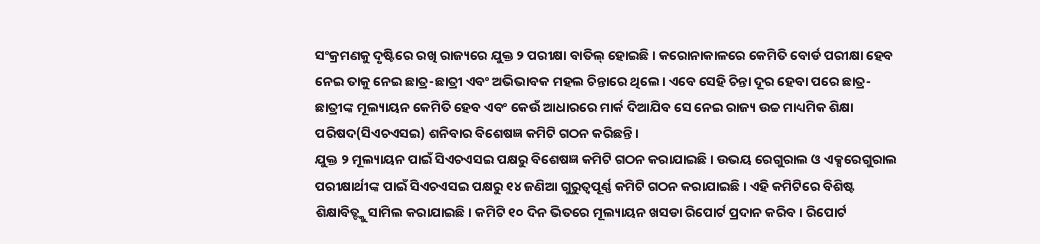ସଂକ୍ରମଣକୁ ଦୃଷ୍ଟିରେ ରଖି ରାଜ୍ୟରେ ଯୁକ୍ତ ୨ ପରୀକ୍ଷା ବାତିଲ୍ ହୋଇଛି। କରୋନାକାଳରେ କେମିତି ବୋର୍ଡ ପରୀକ୍ଷା ହେବ ନେଇ ତାକୁ ନେଇ ଛାତ୍ର-ଛାତ୍ରୀ ଏବଂ ଅଭିଭାବକ ମହଲ ଚିନ୍ତାରେ ଥିଲେ। ଏବେ ସେହି ଚିନ୍ତା ଦୂର ହେବା ପରେ ଛାତ୍ର-ଛାତ୍ରୀଙ୍କ ମୂଲ୍ୟାୟନ କେମିତି ହେବ ଏବଂ କେଉଁ ଆଧାରରେ ମାର୍କ ଦିଆଯିବ ସେ ନେଇ ରାଜ୍ୟ ଉଚ୍ଚ ମାଧ୍ୟମିକ ଶିକ୍ଷା ପରିଷଦ(ସିଏଚଏସଇ) ଶନିବାର ବିଶେଷଜ୍ଞ କମିଟି ଗଠନ କରିଛନ୍ତି।
ଯୁକ୍ତ ୨ ମୂଲ୍ୟାୟନ ପାଇଁ ସିଏଚଏସଇ ପକ୍ଷରୁ ବିଶେଷଜ୍ଞ କମିଟି ଗଠନ କରାଯାଇଛି। ଉଭୟ ରେଗୁରାଲ ଓ ଏକ୍ସରେଗୁରାଲ ପରୀକ୍ଷାର୍ଥୀଙ୍କ ପାଇଁ ସିଏଚଏସଇ ପକ୍ଷରୁ ୧୪ ଜଣିଆ ଗୁରୁତ୍ଵପୂର୍ଣ୍ଣ କମିଟି ଗଠନ କରାଯାଇଛି। ଏହି କମିଟିରେ ବିଶିଷ୍ଟ ଶିକ୍ଷାବିତ୍ଙ୍କୁ ସାମିଲ କରାଯାଇଛି। କମିଟି ୧୦ ଦିନ ଭିତରେ ମୂଲ୍ୟାୟନ ଖସଡା ରିପୋର୍ଟ ପ୍ରଦାନ କରିବ। ରିପୋର୍ଟ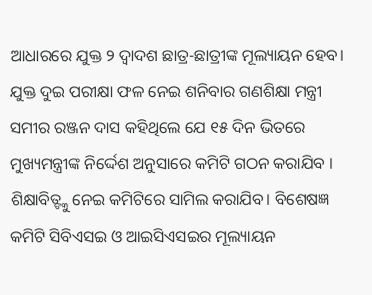ଆଧାରରେ ଯୁକ୍ତ ୨ ଦ୍ଵାଦଶ ଛାତ୍ର-ଛାତ୍ରୀଙ୍କ ମୂଲ୍ୟାୟନ ହେବ।
ଯୁକ୍ତ ଦୁଇ ପରୀକ୍ଷା ଫଳ ନେଇ ଶନିବାର ଗଣଶିକ୍ଷା ମନ୍ତ୍ରୀ ସମୀର ରଞ୍ଜନ ଦାସ କହିଥିଲେ ଯେ ୧୫ ଦିନ ଭିତରେ ମୁଖ୍ୟମନ୍ତ୍ରୀଙ୍କ ନିର୍ଦ୍ଦେଶ ଅନୁସାରେ କମିଟି ଗଠନ କରାଯିବ । ଶିକ୍ଷାବିତ୍ଙ୍କୁ ନେଇ କମିଟିରେ ସାମିଲ କରାଯିବ। ବିଶେଷଜ୍ଞ କମିଟି ସିବିଏସଇ ଓ ଆଇସିଏସଇର ମୂଲ୍ୟାୟନ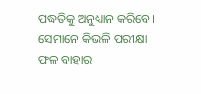ପଦ୍ଧତିକୁ ଅନୁଧ୍ୟାନ କରିବେ। ସେମାନେ କିଭଳି ପରୀକ୍ଷା ଫଳ ବାହାର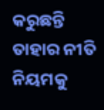କରୁଛନ୍ତି ତାହାର ନୀତି ନିୟମକୁ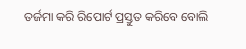ତର୍ଜମା କରି ରିପୋର୍ଟ ପ୍ରସ୍ତୁତ କରିବେ ବୋଲି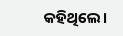କହିଥିଲେ।